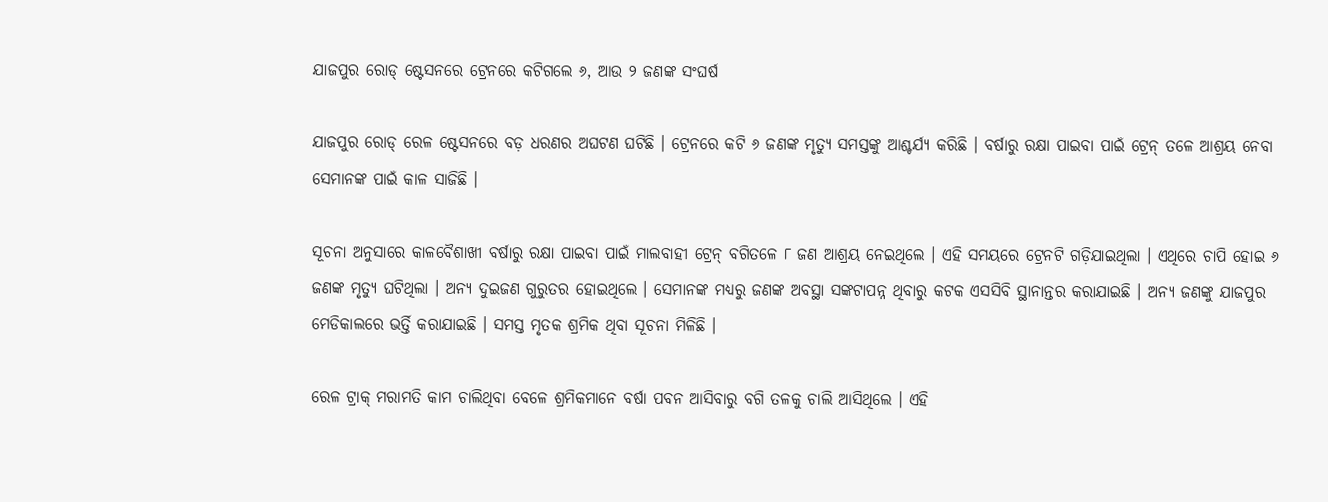ଯାଜପୁର ରୋଡ୍ ଷ୍ଟେସନରେ ଟ୍ରେନରେ କଟିଗଲେ ୬, ଆଉ ୨ ଜଣଙ୍କ ସଂଘର୍ଷ

ଯାଜପୁର ରୋଡ୍ ରେଳ ଷ୍ଟେସନରେ ବଡ଼ ଧରଣର ଅଘଟଣ ଘଟିଛି । ଟ୍ରେନରେ କଟି ୬ ଜଣଙ୍କ ମୃତ୍ୟୁ ସମସ୍ତଙ୍କୁ ଆଶ୍ଚର୍ଯ୍ୟ କରିଛି । ବର୍ଷାରୁ ରକ୍ଷା ପାଇବା ପାଇଁ ଟ୍ରେନ୍ ତଳେ ଆଶ୍ରୟ ନେବା ସେମାନଙ୍କ ପାଇଁ କାଳ ସାଜିଛି ।

ସୂଚନା ଅନୁସାରେ କାଳବୈଶାଖୀ ବର୍ଷାରୁ ରକ୍ଷା ପାଇବା ପାଇଁ ମାଲବାହୀ ଟ୍ରେନ୍ ବଗିତଳେ ୮ ଜଣ ଆଶ୍ରୟ ନେଇଥିଲେ । ଏହି ସମୟରେ ଟ୍ରେନଟି ଗଡ଼ିଯାଇଥିଲା । ଏଥିରେ ଚାପି ହୋଇ ୬ ଜଣଙ୍କ ମୃତ୍ୟୁ ଘଟିଥିଲା । ଅନ୍ୟ ଦୁଇଜଣ ଗୁରୁତର ହୋଇଥିଲେ । ସେମାନଙ୍କ ମଧ୍ୟରୁ ଜଣଙ୍କ ଅବସ୍ଥା ସଙ୍କଟାପନ୍ନ ଥିବାରୁ କଟକ ଏସସିବି ସ୍ଥାନାନ୍ତର କରାଯାଇଛି । ଅନ୍ୟ ଜଣଙ୍କୁ ଯାଜପୁର ମେଡିକାଲରେ ଭର୍ତ୍ତି କରାଯାଇଛି । ସମସ୍ତ ମୃତକ ଶ୍ରମିକ ଥିବା ସୂଚନା ମିଳିଛି ।

ରେଳ ଟ୍ରାକ୍ ମରାମତି କାମ ଚାଲିଥିବା ବେଳେ ଶ୍ରମିକମାନେ ବର୍ଷା ପବନ ଆସିବାରୁ ବଗି ତଳକୁ ଚାଲି ଆସିଥିଲେ । ଏହି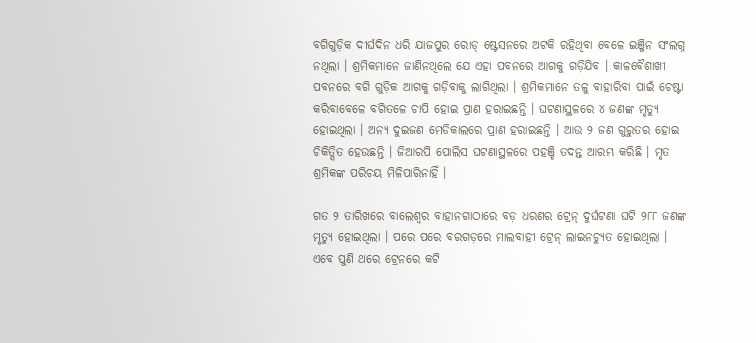ବଗିଗୁଡ଼ିକ ଦୀର୍ଘଦିନ ଧରି ଯାଜପୁର ରୋଡ୍ ଷ୍ଟେସନରେ ଅଟକି ରହିଥିବା ବେଳେ ଇଞ୍ଜିନ ସଂଲଗ୍ନ ନଥିଲା । ଶ୍ରମିକମାନେ ଜାଣିନଥିଲେ ଯେ ଏହା ପବନରେ ଆଗକୁ ଗଡ଼ିଯିବ । କାଳବୈଶାଖୀ ପବନରେ ବଗି ଗୁଡ଼ିକ ଆଗକୁ ଗଡ଼ିବାକୁ ଲାଗିଥିଲା । ଶ୍ରମିକମାନେ ତଳୁ ବାହାରିବା ପାଇଁ ଚେଷ୍ଟା କରିବାବେଳେ ବଗିତଳେ ଚାପି ହୋଇ ପ୍ରାଣ ହରାଇଛନ୍ତି । ଘଟଣାସ୍ଥଳରେ ୪ ଜଣଙ୍କ ମୃତ୍ୟୁ ହୋଇଥିଲା । ଅନ୍ୟ ଦୁଇଜଣ ମେଡିକାଲରେ ପ୍ରାଣ ହରାଇଛନ୍ତି । ଆଉ ୨ ଜଣ ଗୁରୁତର ହୋଇ ଚିକିତ୍ସିତ ହେଉଛନ୍ତି । ଜିଆରପି ପୋଲିସ ଘଟଣାସ୍ଥଳରେ ପହଞ୍ଚି ତଦନ୍ତ ଆରମ୍ଭ କରିଛି । ମୃତ ଶ୍ରମିକଙ୍କ ପରିଚୟ ମିଳିପାରିନାହିଁ ।

ଗତ ୨ ତାରିଖରେ ବାଲେଶ୍ୱର ବାହାନଗାଠାରେ ବଡ଼ ଧରଣର ଟ୍ରେନ୍ ଦୁର୍ଘଟଣା ଘଟି ୨୮୮ ଜଣଙ୍କ ମୃତ୍ୟୁ ହୋଇଥିଲା । ପରେ ପରେ ବରଗଡ଼ରେ ମାଲବାହୀ ଟ୍ରେନ୍ ଲାଇନଚ୍ୟୁତ ହୋଇଥିଲା । ଏବେ ପୁଣି ଥରେ ଟ୍ରେନରେ କଟି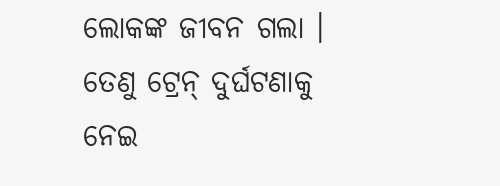ଲୋକଙ୍କ ଜୀବନ ଗଲା । ତେଣୁ ଟ୍ରେନ୍ ଦୁର୍ଘଟଣାକୁ ନେଇ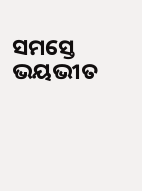ସମସ୍ତେ ଭୟଭୀତ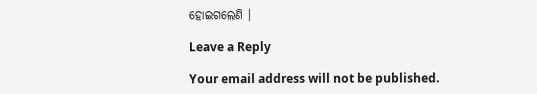ହୋଇଗଲେଣି ।

Leave a Reply

Your email address will not be published.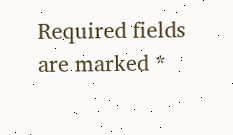Required fields are marked *